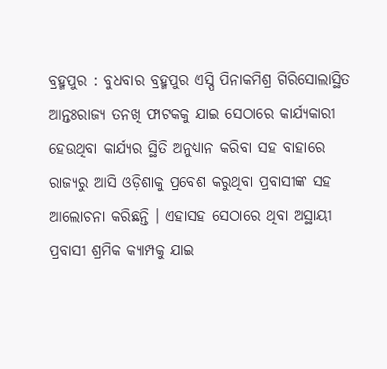ବ୍ରହ୍ମପୁର : ବୁଧବାର ବ୍ରହ୍ମପୁର ଏସ୍ପି ପିନାକମିଶ୍ର ଗିରିସୋଲାସ୍ଥିତ ଆନ୍ତଃରାଜ୍ୟ ତନଖି ଫାଟକକୁ ଯାଇ ସେଠାରେ କାର୍ଯ୍ୟକାରୀ ହେଉଥିବା କାର୍ଯ୍ୟର ସ୍ଥିତି ଅନୁଧ୍ୟାନ କରିବା ସହ ବାହାରେ ରାଜ୍ୟରୁ ଆସି ଓଡ଼ିଶାକୁ ପ୍ରବେଶ କରୁଥିବା ପ୍ରବାସୀଙ୍କ ସହ ଆଲୋଚନା କରିଛନ୍ତି । ଏହାସହ ସେଠାରେ ଥିବା ଅସ୍ଥାୟୀ ପ୍ରବାସୀ ଶ୍ରମିକ କ୍ୟାମ୍ପକୁ ଯାଇ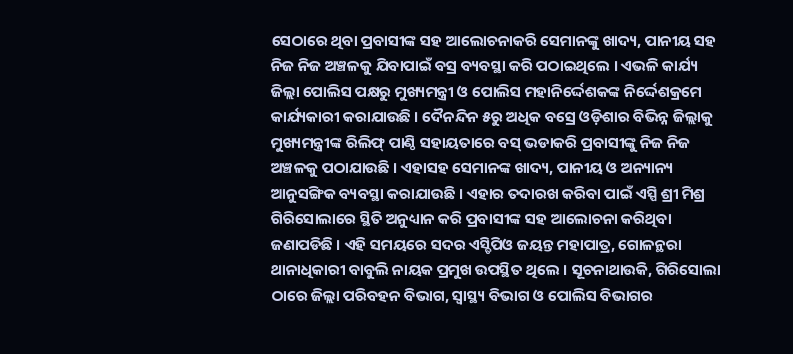ସେଠାରେ ଥିବା ପ୍ରବାସୀଙ୍କ ସହ ଆଲୋଚନାକରି ସେମାନଙ୍କୁ ଖାଦ୍ୟ, ପାନୀୟ ସହ ନିଜ ନିଜ ଅଞ୍ଚଳକୁ ଯିବାପାଇଁ ବସ୍ର ବ୍ୟବସ୍ଥା କରି ପଠାଇଥିଲେ । ଏଭଳି କାର୍ଯ୍ୟ ଜିଲ୍ଲା ପୋଲିସ ପକ୍ଷରୁ ମୁଖ୍ୟମନ୍ତ୍ରୀ ଓ ପୋଲିସ ମହାନିର୍ଦ୍ଦେଶକଙ୍କ ନିର୍ଦ୍ଦେଶକ୍ରମେ କାର୍ଯ୍ୟକାରୀ କରାଯାଉଛି । ଦୈନନ୍ଦିନ ୫ରୁ ଅଧିକ ବସ୍ରେ ଓଡ଼ିଶାର ବିଭିନ୍ନ ଜିଲ୍ଲାକୁ ମୁଖ୍ୟମନ୍ତ୍ରୀଙ୍କ ରିଲିଫ୍ ପାଣ୍ଠି ସହାୟତାରେ ବସ୍ ଭଡାକରି ପ୍ରବାସୀଙ୍କୁ ନିଜ ନିଜ ଅଞ୍ଚଳକୁ ପଠାଯାଉଛି । ଏହାସହ ସେମାନଙ୍କ ଖାଦ୍ୟ, ପାନୀୟ ଓ ଅନ୍ୟାନ୍ୟ ଆନୁସଙ୍ଗିକ ବ୍ୟବସ୍ଥା କରାଯାଉଛି । ଏହାର ତଦାରଖ କରିବା ପାଇଁ ଏସ୍ପି ଶ୍ରୀ ମିଶ୍ର ଗିରିସୋଲାରେ ସ୍ଥିତି ଅନୁଧ୍ୟାନ କରି ପ୍ରବାସୀଙ୍କ ସହ ଆଲୋଚନା କରିଥିବା ଜଣାପଡିଛି । ଏହି ସମୟରେ ସଦର ଏସ୍ଡିପିଓ ଜୟନ୍ତ ମହାପାତ୍ର, ଗୋଳନ୍ଥରା ଥାନାଧିକାରୀ ବାବୁଲି ନାୟକ ପ୍ରମୁଖ ଉପସ୍ଥିତ ଥିଲେ । ସୂଚନାଥାଉକି, ଗିରିସୋଲା ଠାରେ ଜିଲ୍ଲା ପରିବହନ ବିଭାଗ, ସ୍ୱାସ୍ଥ୍ୟ ବିଭାଗ ଓ ପୋଲିସ ବିଭାଗର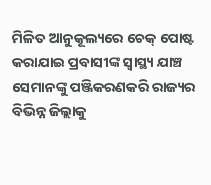ମିଳିତ ଆନୁକୂଲ୍ୟରେ ଚେକ୍ ପୋଷ୍ଟ କରାଯାଇ ପ୍ରବାସୀଙ୍କ ସ୍ୱାସ୍ଥ୍ୟ ଯାଞ୍ଚ ସେମାନଙ୍କୁ ପଞ୍ଜିକରଣକରି ରାଜ୍ୟର ବିଭିନ୍ନ ଜିଲ୍ଲାକୁ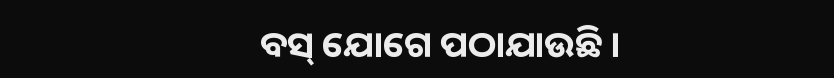ବସ୍ ଯୋଗେ ପଠାଯାଉଛି ।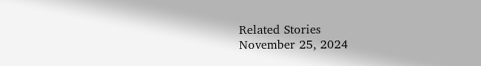Related Stories
November 25, 2024